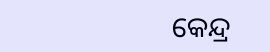କେନ୍ଦ୍ର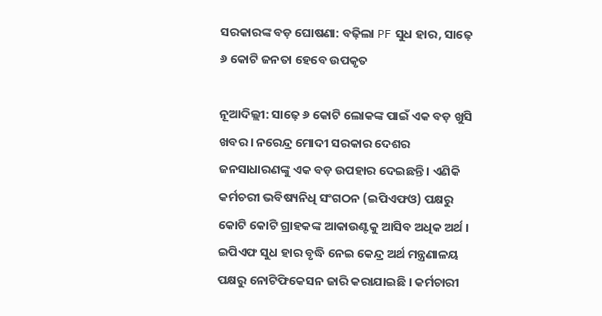ସରକାରଙ୍କ ବଡ଼ ଘୋଷଣା: ବଢ଼ିଲା PF ସୁଧ ହାର, ସାଢ଼େ ୬ କୋଟି ଜନତା ହେବେ ଉପକୃତ

ନୂଆଦିଲ୍ଲୀ: ସାଢ଼େ ୬ କୋଟି ଲୋକଙ୍କ ପାଇଁ ଏକ ବଡ଼ ଖୁସି ଖବର । ନରେନ୍ଦ୍ର ମୋଦୀ ସରକାର ଦେଶର ଜନସାଧାରଣଙ୍କୁ ଏକ ବଡ଼ ଉପହାର ଦେଇଛନ୍ତି । ଏଣିକି କର୍ମଚରୀ ଭବିଷ୍ୟନିଧି ସଂଗଠନ (ଇପିଏଫଓ) ପକ୍ଷରୁ କୋଟି କୋଟି ଗ୍ରାହକଙ୍କ ଆକାଉଣ୍ଟକୁ ଆସିବ ଅଧିକ ଅର୍ଥ । ଇପିଏଫ ସୁଧ ହାର ବୃଦ୍ଧି ନେଇ କେନ୍ଦ୍ର ଅର୍ଥ ମନ୍ତ୍ରଣାଳୟ ପକ୍ଷରୁ ନୋଟିଫିକେସନ ଜାରି କରାଯାଇଛି । କର୍ମଚାରୀ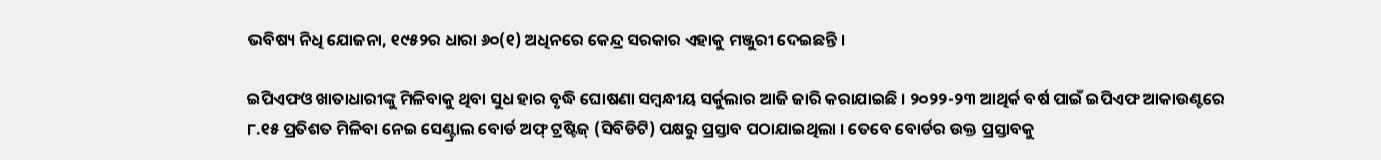ଭବିଷ୍ୟ ନିଧି ଯୋଜନା, ୧୯୫୨ର ଧାରା ୬୦(୧) ଅଧିନରେ କେନ୍ଦ୍ର ସରକାର ଏହାକୁ ମଞ୍ଜୁରୀ ଦେଇଛନ୍ତି ।

ଇପିଏଫଓ ଖାତାଧାରୀଙ୍କୁ ମିଳିବାକୁ ଥିବା ସୁଧ ହାର ବୃଦ୍ଧି ଘୋଷଣା ସମ୍ବନ୍ଧୀୟ ସର୍କୁଲାର ଆଜି ଜାରି କରାଯାଇଛି । ୨୦୨୨-୨୩ ଆଥିର୍କ ବର୍ଷ ପାଇଁ ଇପିଏଫ ଆକାଉଣ୍ଟରେ ୮.୧୫ ପ୍ରତିଶତ ମିଳିବା ନେଇ ସେଣ୍ଟ୍ରାଲ ବୋର୍ଡ ଅଫ୍ ଟ୍ରଷ୍ଟିଜ୍ (ସିବିଡିଟି) ପକ୍ଷରୁ ପ୍ରସ୍ତାବ ପଠାଯାଇଥିଲା । ତେବେ ବୋର୍ଡର ଉକ୍ତ ପ୍ରସ୍ତାବକୁ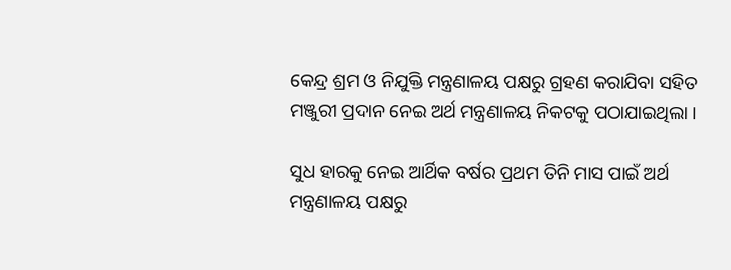କେନ୍ଦ୍ର ଶ୍ରମ ଓ ନିଯୁକ୍ତି ମନ୍ତ୍ରଣାଳୟ ପକ୍ଷରୁ ଗ୍ରହଣ କରାଯିବା ସହିତ ମଞ୍ଜୁରୀ ପ୍ରଦାନ ନେଇ ଅର୍ଥ ମନ୍ତ୍ରଣାଳୟ ନିକଟକୁ ପଠାଯାଇଥିଲା ।

ସୁଧ ହାରକୁ ନେଇ ଆର୍ଥିକ ବର୍ଷର ପ୍ରଥମ ତିନି ମାସ ପାଇଁ ଅର୍ଥ ମନ୍ତ୍ରଣାଳୟ ପକ୍ଷରୁ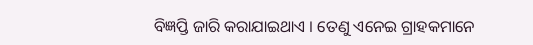ବିଜ୍ଞପ୍ତି ଜାରି କରାଯାଇଥାଏ । ତେଣୁ ଏନେଇ ଗ୍ରାହକମାନେ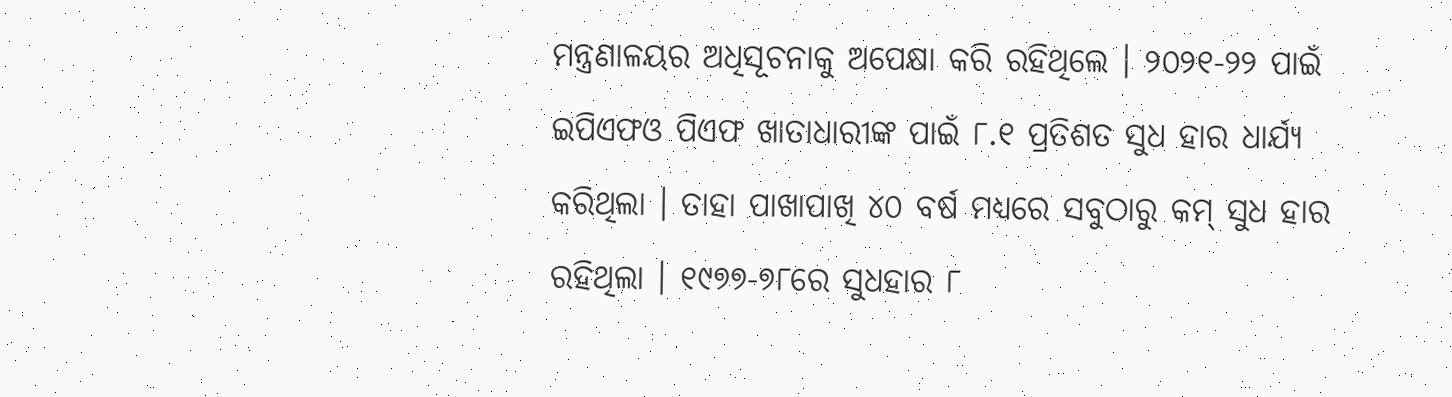ମନ୍ତ୍ରଣାଳୟର ଅଧିସୂଚନାକୁ ଅପେକ୍ଷା କରି ରହିଥିଲେ । ୨୦୨୧-୨୨ ପାଇଁ ଇପିଏଫଓ ପିଏଫ ଖାତାଧାରୀଙ୍କ ପାଇଁ ୮.୧ ପ୍ରତିଶତ ସୁଧ ହାର ଧାର୍ଯ୍ୟ କରିଥିଲା । ତାହା ପାଖାପାଖି ୪୦ ବର୍ଷ ମଧ୍ୟରେ ସବୁଠାରୁ କମ୍ ସୁଧ ହାର ରହିଥିଲା । ୧୯୭୭-୭୮ରେ ସୁଧହାର ୮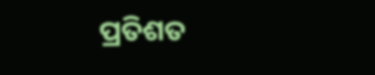ପ୍ରତିଶତ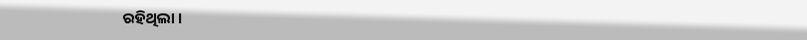ରହିଥିଲା ।